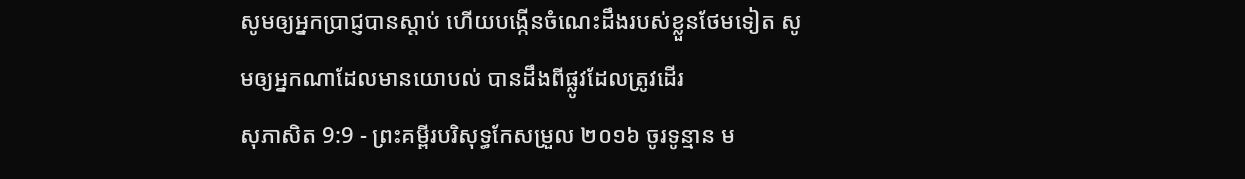សូមឲ្យអ្នកប្រាជ្ញបានស្តាប់ ហើយបង្កើនចំណេះដឹងរបស់ខ្លួនថែមទៀត សូមឲ្យអ្នកណាដែលមានយោបល់ បានដឹងពីផ្លូវដែលត្រូវដើរ
សុភាសិត 9:9 - ព្រះគម្ពីរបរិសុទ្ធកែសម្រួល ២០១៦ ចូរទូន្មាន ម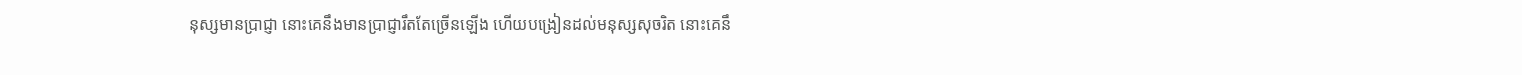នុស្សមានប្រាជ្ញា នោះគេនឹងមានប្រាជ្ញារឹតតែច្រើនឡើង ហើយបង្រៀនដល់មនុស្សសុចរិត នោះគេនឹ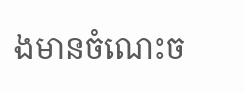ងមានចំណេះច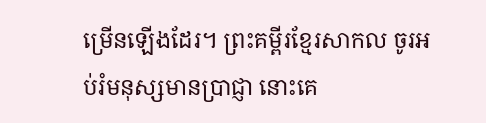ម្រើនឡើងដែរ។ ព្រះគម្ពីរខ្មែរសាកល ចូរអប់រំមនុស្សមានប្រាជ្ញា នោះគេ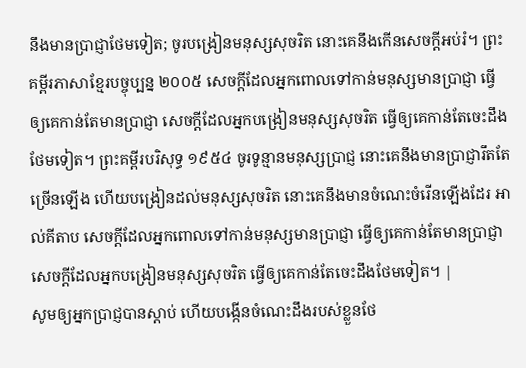នឹងមានប្រាជ្ញាថែមទៀត; ចូរបង្រៀនមនុស្សសុចរិត នោះគេនឹងកើនសេចក្ដីអប់រំ។ ព្រះគម្ពីរភាសាខ្មែរបច្ចុប្បន្ន ២០០៥ សេចក្ដីដែលអ្នកពោលទៅកាន់មនុស្សមានប្រាជ្ញា ធ្វើឲ្យគេកាន់តែមានប្រាជ្ញា សេចក្ដីដែលអ្នកបង្រៀនមនុស្សសុចរិត ធ្វើឲ្យគេកាន់តែចេះដឹងថែមទៀត។ ព្រះគម្ពីរបរិសុទ្ធ ១៩៥៤ ចូរទូន្មានមនុស្សប្រាជ្ញ នោះគេនឹងមានប្រាជ្ញារឹតតែច្រើនឡើង ហើយបង្រៀនដល់មនុស្សសុចរិត នោះគេនឹងមានចំណេះចំរើនឡើងដែរ អាល់គីតាប សេចក្ដីដែលអ្នកពោលទៅកាន់មនុស្សមានប្រាជ្ញា ធ្វើឲ្យគេកាន់តែមានប្រាជ្ញា សេចក្ដីដែលអ្នកបង្រៀនមនុស្សសុចរិត ធ្វើឲ្យគេកាន់តែចេះដឹងថែមទៀត។ |
សូមឲ្យអ្នកប្រាជ្ញបានស្តាប់ ហើយបង្កើនចំណេះដឹងរបស់ខ្លួនថែ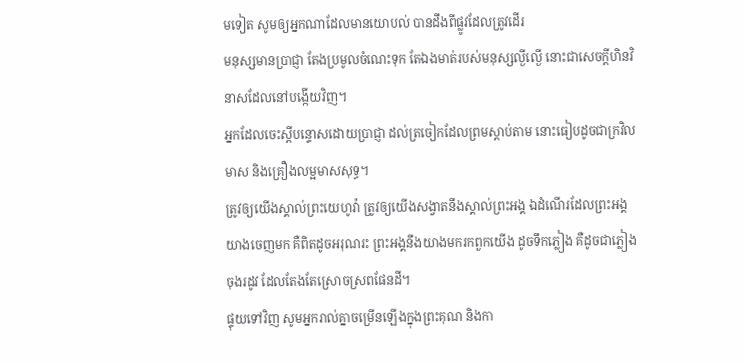មទៀត សូមឲ្យអ្នកណាដែលមានយោបល់ បានដឹងពីផ្លូវដែលត្រូវដើរ
មនុស្សមានប្រាជ្ញា តែងប្រមូលចំណេះទុក តែឯងមាត់របស់មនុស្សល្ងីល្ងើ នោះជាសេចក្ដីហិនវិនាសដែលនៅបង្កើយវិញ។
អ្នកដែលចេះស្តីបន្ទោសដោយប្រាជ្ញា ដល់ត្រចៀកដែលព្រមស្តាប់តាម នោះធៀបដូចជាក្រវិលមាស និងគ្រឿងលម្អមាសសុទ្ធ។
ត្រូវឲ្យយើងស្គាល់ព្រះយេហូវ៉ា ត្រូវឲ្យយើងសង្វាតនឹងស្គាល់ព្រះអង្គ ឯដំណើរដែលព្រះអង្គយាងចេញមក គឺពិតដូចអរុណរះ ព្រះអង្គនឹងយាងមករកពួកយើង ដូចទឹកភ្លៀង គឺដូចជាភ្លៀងចុងរដូវ ដែលតែងតែស្រោចស្រពផែនដី។
ផ្ទុយទៅវិញ សូមអ្នករាល់គ្នាចម្រើនឡើងក្នុងព្រះគុណ និងកា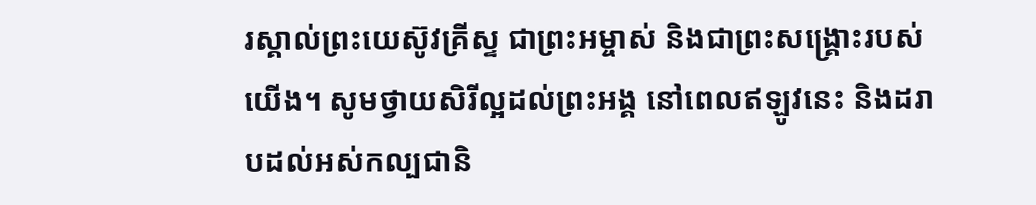រស្គាល់ព្រះយេស៊ូវគ្រីស្ទ ជាព្រះអម្ចាស់ និងជាព្រះសង្គ្រោះរបស់យើង។ សូមថ្វាយសិរីល្អដល់ព្រះអង្គ នៅពេលឥឡូវនេះ និងដរាបដល់អស់កល្បជានិ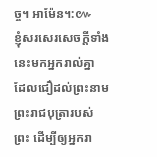ច្ច។ អាម៉ែន។:៚
ខ្ញុំសរសេរសេចក្ដីទាំងនេះមកអ្នករាល់គ្នា ដែលជឿដល់ព្រះនាមព្រះរាជបុត្រារបស់ព្រះ ដើម្បីឲ្យអ្នករា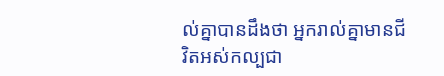ល់គ្នាបានដឹងថា អ្នករាល់គ្នាមានជីវិតអស់កល្បជា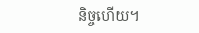និច្ចហើយ។